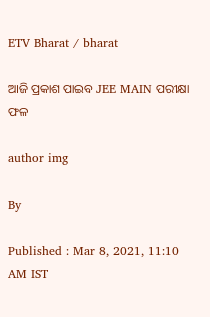ETV Bharat / bharat

ଆଜି ପ୍ରକାଶ ପାଇବ JEE MAIN ପରୀକ୍ଷା ଫଳ

author img

By

Published : Mar 8, 2021, 11:10 AM IST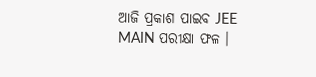ଆଜି ପ୍ରକାଶ ପାଇବ JEE MAIN ପରୀକ୍ଷା ଫଳ ।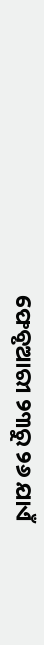ଫେବୃଆରୀ ୨୩ରୁ ୨୬ ଯାଏଁ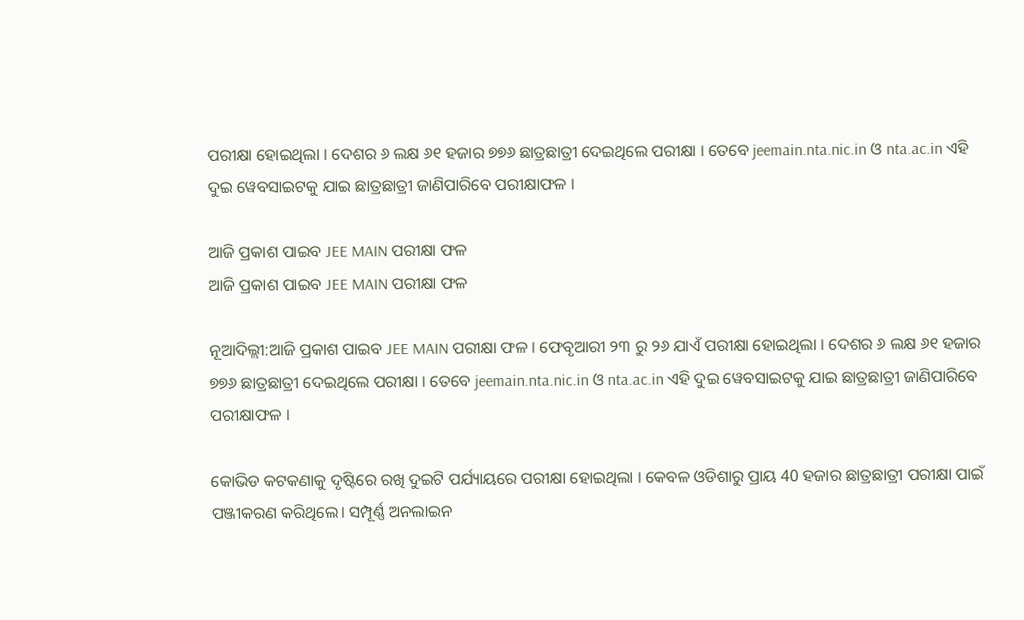ପରୀକ୍ଷା ହୋଇଥିଲା । ଦେଶର ୬ ଲକ୍ଷ ୬୧ ହଜାର ୭୭୬ ଛାତ୍ରଛାତ୍ରୀ ଦେଇଥିଲେ ପରୀକ୍ଷା । ତେବେ jeemain.nta.nic.in ଓ nta.ac.in ଏହି ଦୁଇ ୱେବସାଇଟକୁ ଯାଇ ଛାତ୍ରଛାତ୍ରୀ ଜାଣିପାରିବେ ପରୀକ୍ଷାଫଳ ।

ଆଜି ପ୍ରକାଶ ପାଇବ JEE MAIN ପରୀକ୍ଷା ଫଳ
ଆଜି ପ୍ରକାଶ ପାଇବ JEE MAIN ପରୀକ୍ଷା ଫଳ

ନୂଆଦିଲ୍ଲୀ:ଆଜି ପ୍ରକାଶ ପାଇବ JEE MAIN ପରୀକ୍ଷା ଫଳ । ଫେବୃଆରୀ ୨୩ ରୁ ୨୬ ଯାଏଁ ପରୀକ୍ଷା ହୋଇଥିଲା । ଦେଶର ୬ ଲକ୍ଷ ୬୧ ହଜାର ୭୭୬ ଛାତ୍ରଛାତ୍ରୀ ଦେଇଥିଲେ ପରୀକ୍ଷା । ତେବେ jeemain.nta.nic.in ଓ nta.ac.in ଏହି ଦୁଇ ୱେବସାଇଟକୁ ଯାଇ ଛାତ୍ରଛାତ୍ରୀ ଜାଣିପାରିବେ ପରୀକ୍ଷାଫଳ ।

କୋଭିଡ କଟକଣାକୁ ଦୃଷ୍ଟିରେ ରଖି ଦୁଇଟି ପର୍ଯ୍ୟାୟରେ ପରୀକ୍ଷା ହୋଇଥିଲା । କେବଳ ଓଡିଶାରୁ ପ୍ରାୟ 40 ହଜାର ଛାତ୍ରଛାତ୍ରୀ ପରୀକ୍ଷା ପାଇଁ ପଞ୍ଜୀକରଣ କରିଥିଲେ। ସମ୍ପୂର୍ଣ୍ଣ ଅନଲାଇନ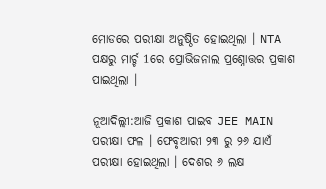ମୋଡରେ ପରୀକ୍ଷା ଅନୁଷ୍ଠିତ ହୋଇଥିଲା । NTA ପକ୍ଷରୁ ମାର୍ଚ୍ଚ 1ରେ ପ୍ରୋଭିଜନାଲ ପ୍ରଶ୍ନୋତ୍ତର ପ୍ରକାଶ ପାଇଥିଲା ।

ନୂଆଦିଲ୍ଲୀ:ଆଜି ପ୍ରକାଶ ପାଇବ JEE MAIN ପରୀକ୍ଷା ଫଳ । ଫେବୃଆରୀ ୨୩ ରୁ ୨୬ ଯାଏଁ ପରୀକ୍ଷା ହୋଇଥିଲା । ଦେଶର ୬ ଲକ୍ଷ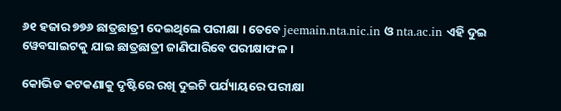୬୧ ହଜାର ୭୭୬ ଛାତ୍ରଛାତ୍ରୀ ଦେଇଥିଲେ ପରୀକ୍ଷା । ତେବେ jeemain.nta.nic.in ଓ nta.ac.in ଏହି ଦୁଇ ୱେବସାଇଟକୁ ଯାଇ ଛାତ୍ରଛାତ୍ରୀ ଜାଣିପାରିବେ ପରୀକ୍ଷାଫଳ ।

କୋଭିଡ କଟକଣାକୁ ଦୃଷ୍ଟିରେ ରଖି ଦୁଇଟି ପର୍ଯ୍ୟାୟରେ ପରୀକ୍ଷା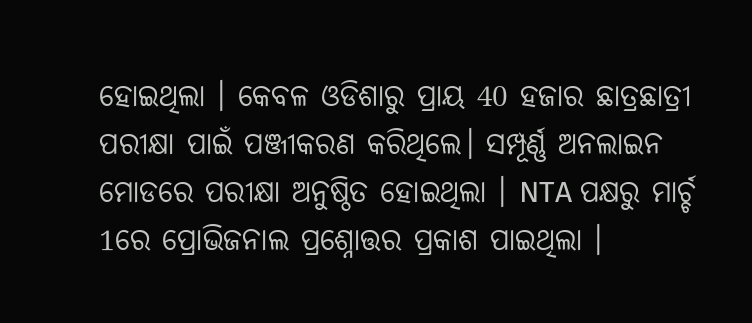ହୋଇଥିଲା । କେବଳ ଓଡିଶାରୁ ପ୍ରାୟ 40 ହଜାର ଛାତ୍ରଛାତ୍ରୀ ପରୀକ୍ଷା ପାଇଁ ପଞ୍ଜୀକରଣ କରିଥିଲେ। ସମ୍ପୂର୍ଣ୍ଣ ଅନଲାଇନ ମୋଡରେ ପରୀକ୍ଷା ଅନୁଷ୍ଠିତ ହୋଇଥିଲା । NTA ପକ୍ଷରୁ ମାର୍ଚ୍ଚ 1ରେ ପ୍ରୋଭିଜନାଲ ପ୍ରଶ୍ନୋତ୍ତର ପ୍ରକାଶ ପାଇଥିଲା ।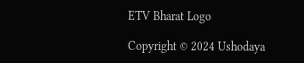ETV Bharat Logo

Copyright © 2024 Ushodaya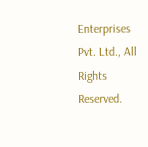Enterprises Pvt. Ltd., All Rights Reserved.